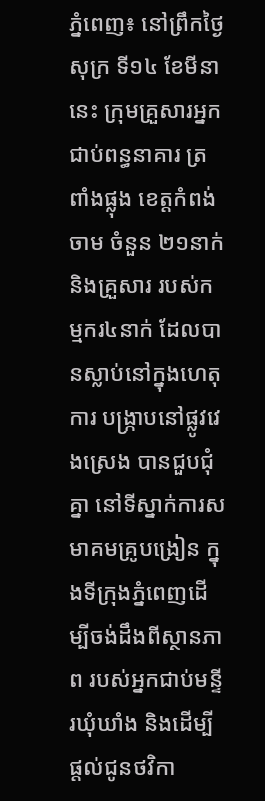ភ្នំពេញ៖ នៅព្រឹកថ្ងៃសុក្រ ទី១៤ ខែមីនានេះ ក្រុមគ្រួសារអ្នកជាប់ពន្ធនាគារ ត្រពាំងផ្លុង ខេត្តកំពង់ចាម ចំនួន ២១នាក់ និងគ្រួសារ របស់កម្មករ៤នាក់ ដែលបានស្លាប់នៅក្នុងហេតុការ បង្រ្កាបនៅផ្លូវវេងស្រេង បានជួបជុំគ្នា នៅទីស្នាក់ការសមាគមគ្រូបង្រៀន ក្នុងទីក្រុងភ្នំពេញដើម្បីចង់ដឹងពីស្ថានភាព របស់អ្នកជាប់មន្ទីរឃុំឃាំង និងដើម្បីផ្តល់ជូនថវិកា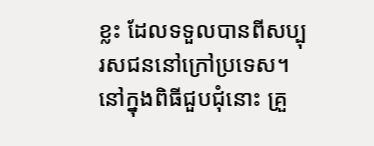ខ្លះ ដែលទទួលបានពីសប្បុរសជននៅក្រៅប្រទេស។ នៅក្នុងពិធីជួបជុំនោះ គ្រួ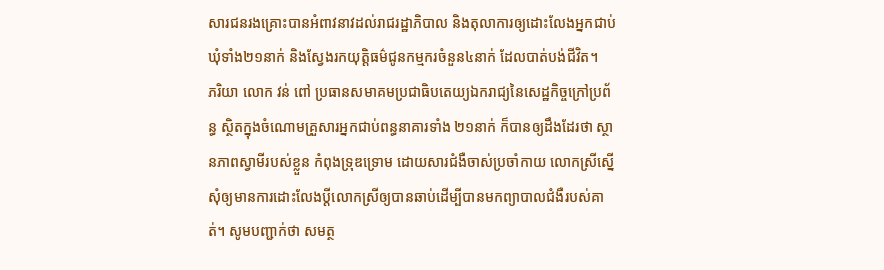សារជនរងគ្រោះបានអំពាវនាវដល់រាជរដ្ឋាភិបាល និងតុលាការឲ្យដោះលែងអ្នកជាប់ឃុំទាំង២១នាក់ និងស្វែងរកយុត្តិធម៌ជូនកម្មករចំនួន៤នាក់ ដែលបាត់បង់ជីវិត។
ភរិយា លោក វន់ ពៅ ប្រធានសមាគមប្រជាធិបតេយ្យឯករាជ្យនៃសេដ្ឋកិច្ចក្រៅប្រព័ន្ធ ស្ថិតក្នុងចំណោមគ្រួសារអ្នកជាប់ពន្ធនាគារទាំង ២១នាក់ ក៏បានឲ្យដឹងដែរថា ស្ថានភាពស្វាមីរបស់ខ្លួន កំពុងទ្រុឌទ្រោម ដោយសារជំងឺចាស់ប្រចាំកាយ លោកស្រីស្នើសុំឲ្យមានការដោះលែងប្តីលោកស្រីឲ្យបានឆាប់ដើម្បីបានមកព្យាបាលជំងឺរបស់គាត់។ សូមបញ្ជាក់ថា សមត្ថ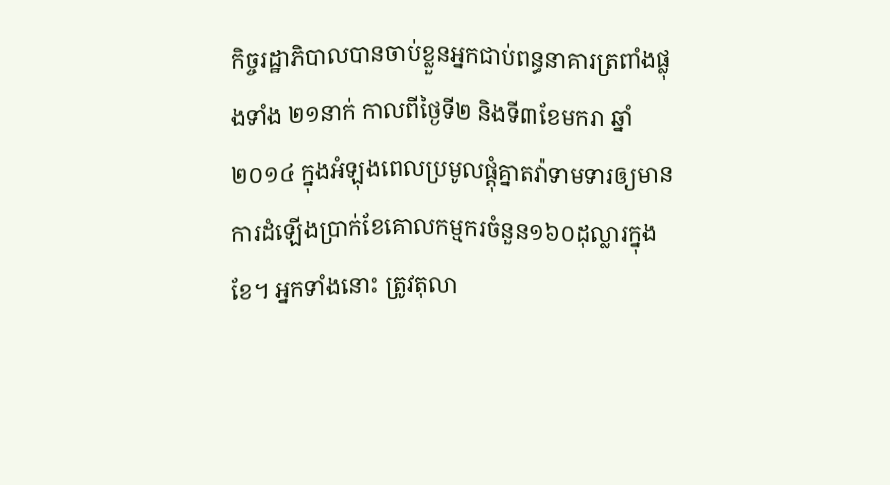កិច្ចរដ្ឋាភិបាលបានចាប់ខ្លួនអ្នកជាប់ពន្ធនាគារត្រពាំងផ្លុងទាំង ២១នាក់ កាលពីថ្ងៃទី២ និងទី៣ខែមករា ឆ្នាំ២០១៤ ក្នុងអំឡុងពេលប្រមូលផ្តុំគ្នាតវ៉ាទាមទារឲ្យមានការដំឡើងប្រាក់ខែគោលកម្មករចំនួន១៦០ដុល្លារក្នុងខែ។ អ្នកទាំងនោះ ត្រូវតុលា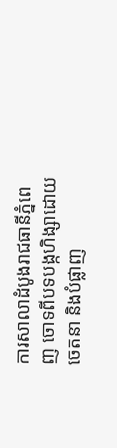ការសាលាដំបូងរាជធានីភ្នំពេញ ចោទពីបទបង្កហិង្សាដោយចេតនា និងបំផ្លាញ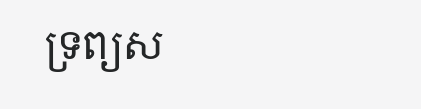ទ្រព្យស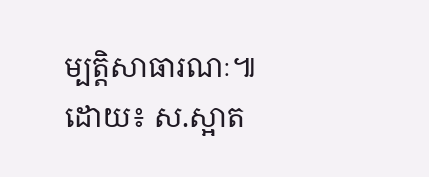ម្បត្តិសាធារណៈ៕
ដោយ៖ ស.ស្អាត